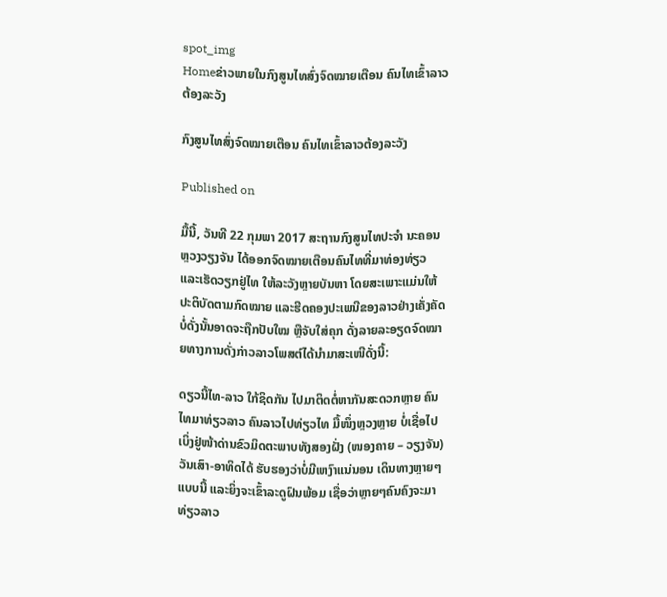spot_img
Homeຂ່າວພາຍໃນກົງສູນໄທສົ່ງຈົດໝາຍເຕືອນ ຄົນໄທເຂົ້າລາວຕ້ອງລະວັງ

ກົງສູນໄທສົ່ງຈົດໝາຍເຕືອນ ຄົນໄທເຂົ້າລາວຕ້ອງລະວັງ

Published on

ມື້ນີ້, ວັນທີ 22 ກຸມພາ 2017 ສະຖານກົງສູນໄທປະຈຳ ນະຄອນຫຼວງວຽງຈັນ ໄດ້ອອກຈົດໝາຍເຕືອນຄົນໄທທີ່ມາທ່ອງທ່ຽວ ແລະເຮັດວຽກຢູ່ໄທ ໃຫ້ລະວັງຫຼາຍບັນຫາ ໂດຍສະເພາະແມ່ນໃຫ້ປະຕິບັດຕາມກົດໝາຍ ແລະຮີດຄອງປະເພນີຂອງລາວຢ່າງເຄັ່ງຄັດ ບໍ່ດັ່ງນັ້ນອາດຈະຖືກປັບໃໝ ຫຼືຈັບໃສ່ຄຸກ ດັ່ງລາຍລະອຽດຈົດໝາຍທາງການດັ່ງກ່າວລາວໂພສຕ໌ໄດ້ນຳມາສະເໜີດັ່ງນີ້:

ດຽວນີ້ໄທ-ລາວ ໃກ້ຊິດກັນ ໄປມາຕິດຕໍ່ຫາກັນສະດວກຫຼາຍ ຄົນໄທມາທ່ຽວລາວ ຄົນລາວໄປທ່ຽວໄທ ມື້ໜຶ່ງຫຼວງຫຼາຍ ບໍ່ເຊື່ອໄປເບິ່ງຢູ່ໜ້າດ່ານຂົວມິດຕະພາບທັງສອງຝັ່ງ (ໜອງຄາຍ – ວຽງຈັນ) ວັນເສົາ-ອາທິດໄດ້ ຮັບຮອງວ່າບໍ່ມີເຫງົາແນ່ນອນ ເດິນທາງຫຼາຍໆແບບນີ້ ແລະຍິ່ງຈະເຂົ້າລະດູຝົນພ້ອມ ເຊື່ອວ່າຫຼາຍໆຄົນຄົງຈະມາທ່ຽວລາວ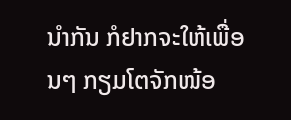ນຳກັນ ກໍຢາກຈະໃຫ້ເພື່ອນໆ ກຽມໂຕຈັກໜ້ອ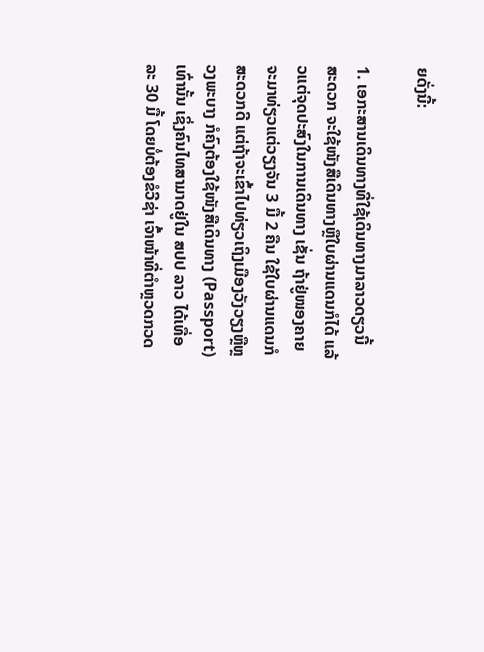ຍດັ່ງນີ້:

1. ເອກະສານເດິນທາງທີ່ໃຊ້ເດິນທາງມາລາວດຽວນີ້ສະດວກ ຈະໃຊ້ໜັງສືເດິນທາງຫຼືໃບຜ່ານແດນກໍໄດ້ ແລ້ວແຕ່ຈຸດປະສົງໃນການເດິນທາງ ເຊັ່ນ ຖ້າຢູ່ໜອງຄາຍຈະມາທ່ຽວແຕ່ວຽງຈັນ 3 ມື້ 2 ຄືນ ໃຊ້ໃບຜ່ານແດນກໍສະດວກດີ ແຕ່ຖ້າຈະເຂົ້າໄປທ່ຽວເຖິງເມືອງວັງວຽງຫຼືຫຼວງພະບາງ ກໍຄົງຕ້ອງໃຊ້ໜັງສືເດິນທາງ (Passport) ເທົ່ານັ້ນ ເຊິ່ງຄົນໄທສາມາດຢູ່ໃນ ສປປ ລາວ ໄດ້ເທື່ອລະ 30 ມື້ ໂດຍບໍ່ຕ້ອງຂໍວີຊ່າ ເຈົ້າໜ້າທີ່ຕຳຫຼວດກວດ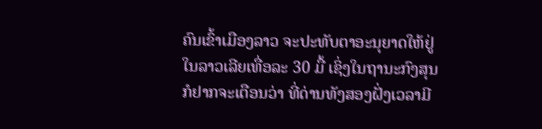ຄົນເຂົ້າເມືອງລາວ ຈະປະທັບຕາອະນຸຍາດໃຫ້ຢູ່ໃນລາວເລີຍເທື່ອລະ 30 ມື້ ເຊິ່ງໃນຖານະກົງສຸນກໍຢາກຈະເຕືອນວ່າ ທີ່ດ່ານທັງສອງຝັ່ງເວລາມີ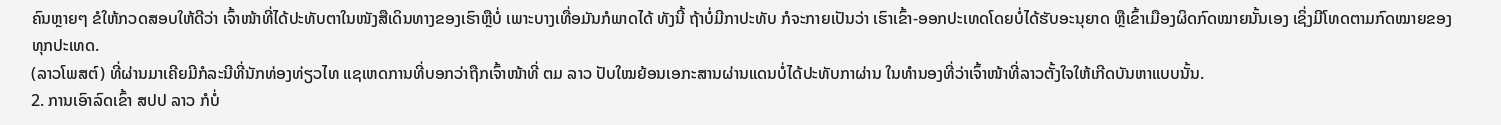ຄົນຫຼາຍໆ ຂໍໃຫ້ກວດສອບໃຫ້ດີວ່າ ເຈົ້າໜ້າທີ່ໄດ້ປະທັບຕາໃນໜັງສືເດິນທາງຂອງເຮົາຫຼືບໍ່ ເພາະບາງເທື່ອມັນກໍພາດໄດ້ ທັງນີ້ ຖ້າບໍ່ມີກາປະທັບ ກໍຈະກາຍເປັນວ່າ ເຮົາເຂົ້າ-ອອກປະເທດໂດຍບໍ່ໄດ້ຮັບອະນຸຍາດ ຫຼືເຂົ້າເມືອງຜິດກົດໝາຍນັ້ນເອງ ເຊິ່ງມີໂທດຕາມກົດໝາຍຂອງທຸກປະເທດ.
(ລາວໂພສຕ໌) ທີ່ຜ່ານມາເຄີຍມີກໍລະນີທີ່ນັກທ່ອງທ່ຽວໄທ ແຊເຫດການທີ່ບອກວ່າຖືກເຈົ້າໜ້າທີ່ ຕມ ລາວ ປັບໃໝຍ້ອນເອກະສານຜ່ານແດນບໍ່ໄດ້ປະທັບກາຜ່ານ ໃນທຳນອງທີ່ວ່າເຈົ້າໜ້າທີ່ລາວຕັ້ງໃຈໃຫ້ເກີດບັນຫາແບບນັ້ນ.
2. ການເອົາລົດເຂົ້າ ສປປ ລາວ ກໍບໍ່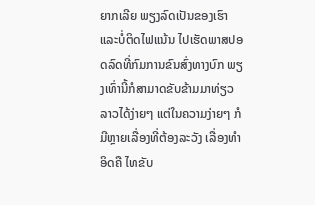ຍາກເລີຍ ພຽງລົດເປັນຂອງເຮົາແລະບໍ່ຕິດໄຟແນ້ນ ໄປເຮັດພາສປອດລົດທີ່ກົມການຂົນສົ່ງທາງບົກ ພຽງເທົ່ານີ້ກໍສາມາດຂັບຂ້າມມາທ່ຽວລາວໄດ້ງ່າຍໆ ແຕ່ໃນຄວາມງ່າຍໆ ກໍມີຫຼາຍເລື່ອງທີ່ຕ້ອງລະວັງ ເລື່ອງທຳອິດຄື ໄທຂັບ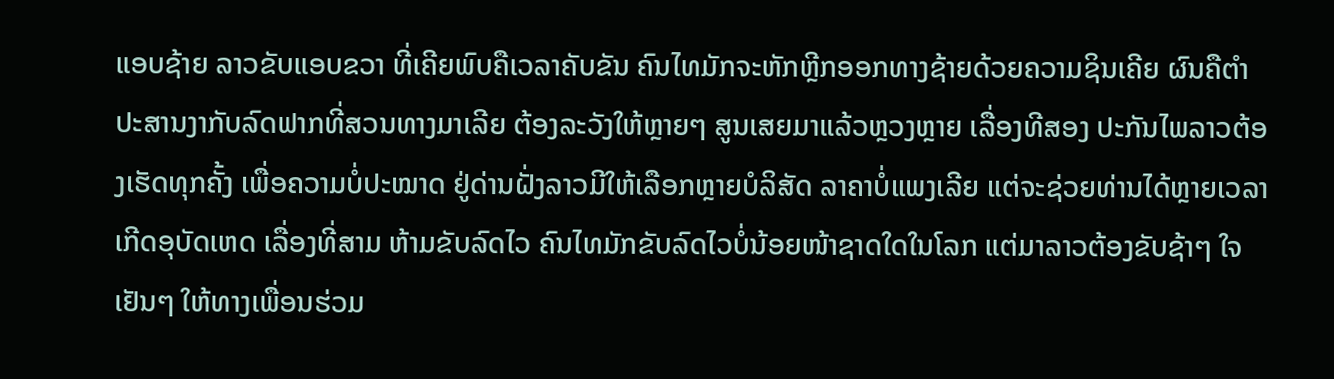ແອບຊ້າຍ ລາວຂັບແອບຂວາ ທີ່ເຄີຍພົບຄືເວລາຄັບຂັນ ຄົນໄທມັກຈະຫັກຫຼີກອອກທາງຊ້າຍດ້ວຍຄວາມຊິນເຄີຍ ຜົນຄືຕຳປະສານງາກັບລົດຟາກທີ່ສວນທາງມາເລີຍ ຕ້ອງລະວັງໃຫ້ຫຼາຍໆ ສູນເສຍມາແລ້ວຫຼວງຫຼາຍ ເລື່ອງທີສອງ ປະກັນໄພລາວຕ້ອງເຮັດທຸກຄັ້ງ ເພື່ອຄວາມບໍ່ປະໝາດ ຢູ່ດ່ານຝັ່ງລາວມີໃຫ້ເລືອກຫຼາຍບໍລິສັດ ລາຄາບໍ່ແພງເລີຍ ແຕ່ຈະຊ່ວຍທ່ານໄດ້ຫຼາຍເວລາເກີດອຸບັດເຫດ ເລື່ອງທີ່ສາມ ຫ້າມຂັບລົດໄວ ຄົນໄທມັກຂັບລົດໄວບໍ່ນ້ອຍໜ້າຊາດໃດໃນໂລກ ແຕ່ມາລາວຕ້ອງຂັບຊ້າໆ ໃຈເຢັນໆ ໃຫ້ທາງເພື່ອນຮ່ວມ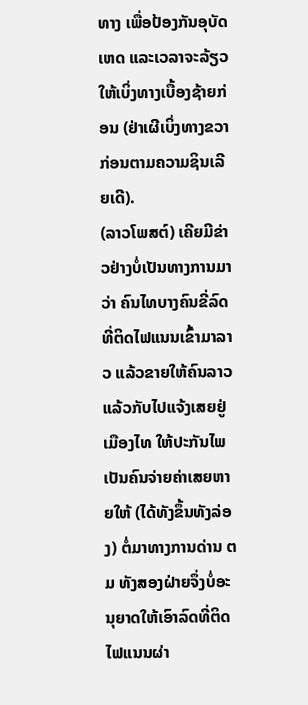ທາງ ເພື່ອປ້ອງກັນອຸບັດເຫດ ແລະເວລາຈະລ້ຽວໃຫ້ເບິ່ງທາງເບື້ອງຊ້າຍກ່ອນ (ຢ່າເຜີເບິ່ງທາງຂວາກ່ອນຕາມຄວາມຊິນເລີຍເດີ).
(ລາວໂພສຕ໌) ເຄີຍມີຂ່າວຢ່າງບໍ່ເປັນທາງການມາວ່າ ຄົນໄທບາງຄົນຂີ່ລົດທີ່ຕິດໄຟແນນເຂົ້າມາລາວ ແລ້ວຂາຍໃຫ້ຄົນລາວ ແລ້ວກັບໄປແຈ້ງເສຍຢູ່ເມືອງໄທ ໃຫ້ປະກັນໄພເປັນຄົນຈ່າຍຄ່າເສຍຫາຍໃຫ້ (ໄດ້ທັງຂຶ້ນທັງລ່ອງ) ຕໍ່ມາທາງການດ່ານ ຕມ ທັງສອງຝ່າຍຈຶ່ງບໍ່ອະນຸຍາດໃຫ້ເອົາລົດທີ່ຕິດໄຟແນນຜ່າ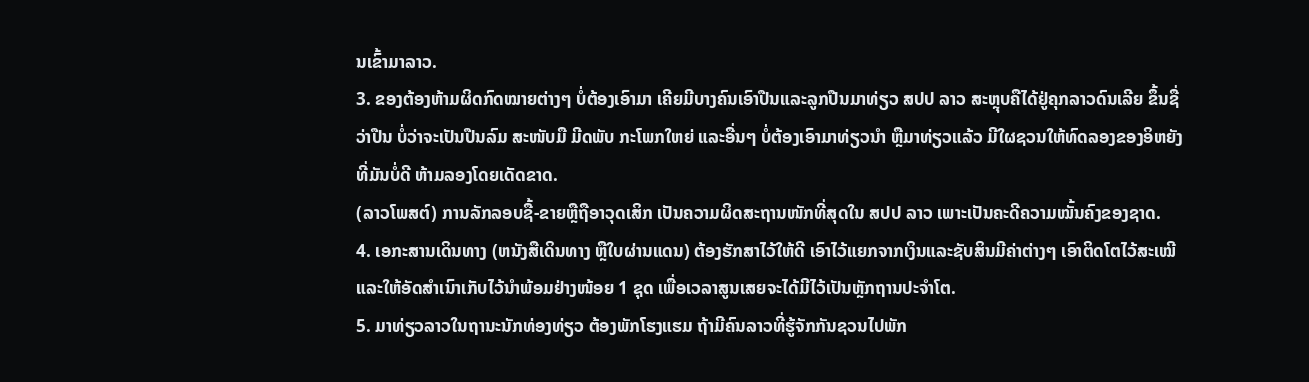ນເຂົ້າມາລາວ.
3. ຂອງຕ້ອງຫ້າມຜິດກົດໝາຍຕ່າງໆ ບໍ່ຕ້ອງເອົາມາ ເຄີຍມີບາງຄົນເອົາປືນແລະລູກປືນມາທ່ຽວ ສປປ ລາວ ສະຫຼຸບຄືໄດ້ຢູ່ຄຸກລາວດົນເລີຍ ຂຶ້ນຊື່ວ່າປືນ ບໍ່ວ່າຈະເປັນປືນລົມ ສະໜັບມື ມີດພັບ ກະໂພກໃຫຍ່ ແລະອື່ນໆ ບໍ່ຕ້ອງເອົາມາທ່ຽວນຳ ຫຼືມາທ່ຽວແລ້ວ ມີໃຜຊວນໃຫ້ທົດລອງຂອງອິຫຍັງ ທີ່ມັນບໍ່ດີ ຫ້າມລອງໂດຍເດັດຂາດ.
(ລາວໂພສຕ໌) ການລັກລອບຊື້-ຂາຍຫຼືຖືອາວຸດເສິກ ເປັນຄວາມຜິດສະຖານໜັກທີ່ສຸດໃນ ສປປ ລາວ ເພາະເປັນຄະດີຄວາມໝັ້ນຄົງຂອງຊາດ.
4. ເອກະສານເດິນທາງ (ຫນັງສືເດິນທາງ ຫຼືໃບຜ່ານແດນ) ຕ້ອງຮັກສາໄວ້ໃຫ້ດີ ເອົາໄວ້ແຍກຈາກເງິນແລະຊັບສິນມີຄ່າຕ່າງໆ ເອົາຕິດໂຕໄວ້ສະເໝີ ແລະໃຫ້ອັດສຳເນົາເກັບໄວ້ນຳພ້ອມຢ່າງໜ້ອຍ 1 ຊຸດ ເພື່ອເວລາສູນເສຍຈະໄດ້ມີໄວ້ເປັນຫຼັກຖານປະຈຳໂຕ.
5. ມາທ່ຽວລາວໃນຖານະນັກທ່ອງທ່ຽວ ຕ້ອງພັກໂຮງແຮມ ຖ້າມີຄົນລາວທີ່ຮູ້ຈັກກັນຊວນໄປພັກ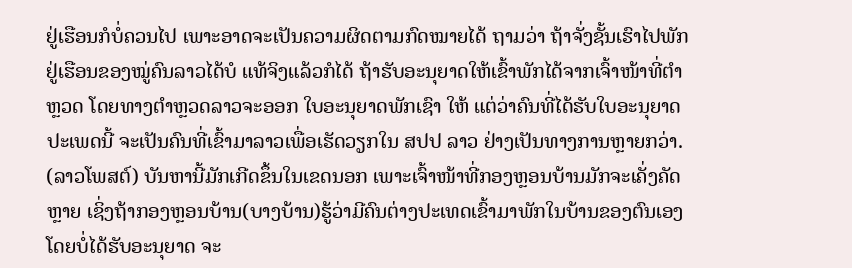ຢູ່ເຮືອນກໍບໍ່ຄວນໄປ ເພາະອາດຈະເປັນຄວາມຜິດຕາມກົດໝາຍໄດ້ ຖາມວ່າ ຖ້າຈັ່ງຊັ້ນເຮົາໄປພັກຢູ່ເຮືອນຂອງໝູ່ຄົນລາວໄດ້ບໍ ແທ້ຈິງແລ້ວກໍໄດ້ ຖ້າຮັບອະນຸຍາດໃຫ້ເຂົ້າພັກໄດ້ຈາກເຈົ້າໜ້າທີ່ຕຳຫຼວດ ໂດຍທາງຕຳຫຼວດລາວຈະອອກ ໃບອະນຸຍາດພັກເຊົາ ໃຫ້ ແຕ່ວ່າຄົນທີ່ໄດ້ຮັບໃບອະນຸຍາດປະເພດນີ້ ຈະເປັນຄົນທີ່ເຂົ້າມາລາວເພື່ອເຮັດວຽກໃນ ສປປ ລາວ ຢ່າງເປັນທາງການຫຼາຍກວ່າ.
(ລາວໂພສຕ໌) ບັນຫານີ້ມັກເກີດຂຶ້ນໃນເຂດນອກ ເພາະເຈົ້າໜ້າທີ່ກອງຫຼອນບ້ານມັກຈະເຄັ່ງຄັດຫຼາຍ ເຊິ່ງຖ້າກອງຫຼອນບ້ານ(ບາງບ້ານ)ຮູ້ວ່າມີຄົນຕ່າງປະເທດເຂົ້າມາພັກໃນບ້ານຂອງຕົນເອງ ໂດຍບໍ່ໄດ້ຮັບອະນຸຍາດ ຈະ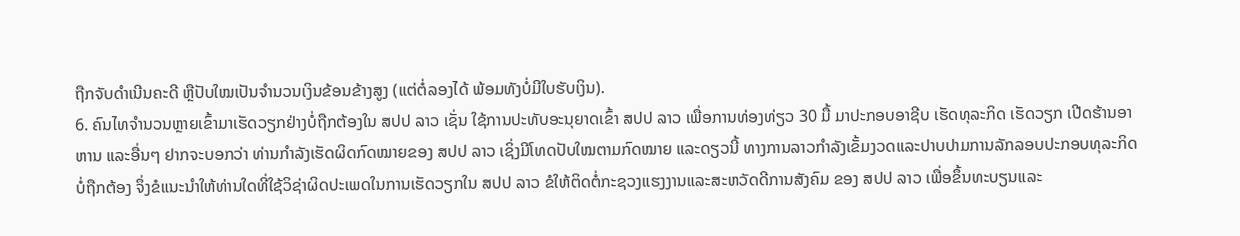ຖືກຈັບດຳເນີນຄະດີ ຫຼືປັບໃໝເປັນຈຳນວນເງິນຂ້ອນຂ້າງສູງ (ແຕ່ຕໍ່ລອງໄດ້ ພ້ອມທັງບໍ່ມີໃບຮັບເງິນ).
6. ຄົນໄທຈຳນວນຫຼາຍເຂົ້າມາເຮັດວຽກຢ່າງບໍ່ຖືກຕ້ອງໃນ ສປປ ລາວ ເຊັ່ນ ໃຊ້ການປະທັບອະນຸຍາດເຂົ້າ ສປປ ລາວ ເພື່ອການທ່ອງທ່ຽວ 30 ມື້ ມາປະກອບອາຊີບ ເຮັດທຸລະກິດ ເຮັດວຽກ ເປີດຮ້ານອາຫານ ແລະອື່ນໆ ຢາກຈະບອກວ່າ ທ່ານກຳລັງເຮັດຜິດກົດໝາຍຂອງ ສປປ ລາວ ເຊິ່ງມີໂທດປັບໃໝຕາມກົດໝາຍ ແລະດຽວນີ້ ທາງການລາວກຳລັງເຂັ້ມງວດແລະປາບປາມການລັກລອບປະກອບທຸລະກິດບໍ່ຖືກຕ້ອງ ຈຶ່ງຂໍແນະນຳໃຫ້ທ່ານໃດທີ່ໃຊ້ວິຊ່າຜິດປະເພດໃນການເຮັດວຽກໃນ ສປປ ລາວ ຂໍໃຫ້ຕິດຕໍ່ກະຊວງແຮງງານແລະສະຫວັດດີການສັງຄົມ ຂອງ ສປປ ລາວ ເພື່ອຂຶ້ນທະບຽນແລະ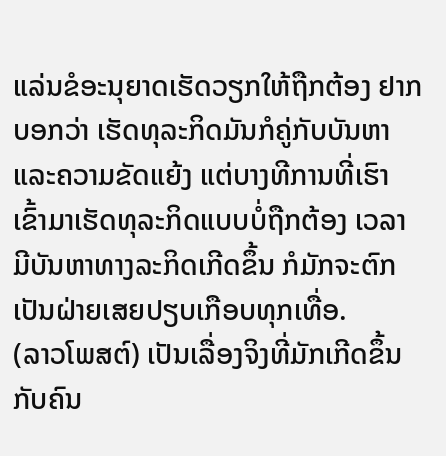ແລ່ນຂໍອະນຸຍາດເຮັດວຽກໃຫ້ຖືກຕ້ອງ ຢາກບອກວ່າ ເຮັດທຸລະກິດມັນກໍຄູ່ກັບບັນຫາແລະຄວາມຂັດແຍ້ງ ແຕ່ບາງທີການທີ່ເຮົາເຂົ້າມາເຮັດທຸລະກິດແບບບໍ່ຖືກຕ້ອງ ເວລາມີບັນຫາທາງລະກິດເກີດຂຶ້ນ ກໍມັກຈະຕົກເປັນຝ່າຍເສຍປຽບເກືອບທຸກເທື່ອ.
(ລາວໂພສຕ໌) ເປັນເລື່ອງຈິງທີ່ມັກເກີດຂຶ້ນກັບຄົນ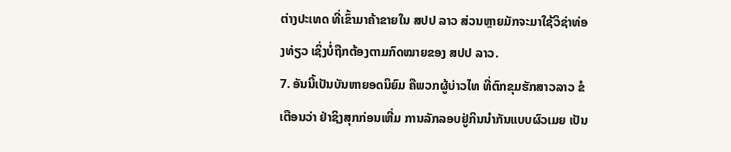ຕ່າງປະເທດ ທີ່ເຂົ້າມາຄ້າຂາຍໃນ ສປປ ລາວ ສ່ວນຫຼາຍມັກຈະມາໃຊ້ວິຊ່າທ່ອງທ່ຽວ ເຊິ່ງບໍ່ຖືກຕ້ອງຕາມກົດໝາຍຂອງ ສປປ ລາວ.
7. ອັນນີ້ເປັນບັນຫາຍອດນິຍົມ ຄືພວກຜູ້ບ່າວໄທ ທີ່ຕົກຂຸມຮັກສາວລາວ ຂໍເຕືອນວ່າ ຢ່າຊິງສຸກກ່ອນເຫີ່ມ ການລັກລອບຢູ່ກິນນຳກັນແບບຜົວເມຍ ເປັນ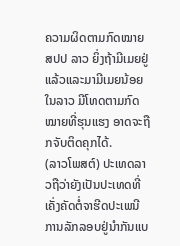ຄວາມຜິດຕາມກົດໝາຍ ສປປ ລາວ ຍິ່ງຖ້າມີເມຍຢູ່ແລ້ວແລະມາມີເມຍນ້ອຍໃນລາວ ມີໂທດຕາມກົດໝາຍທີ່ຮຸນແຮງ ອາດຈະຖືກຈັບຕິດຄຸກໄດ້.
(ລາວໂພສຕ໌) ປະເທດລາວຖືວ່າຍັງເປັນປະເທດທີ່ເຄັ່ງຄັດຕໍ່ຈາຮີດປະເພນີ ການລັກລອບຢູ່ນຳກັນແບ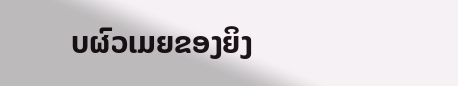ບຜົວເມຍຂອງຍິງ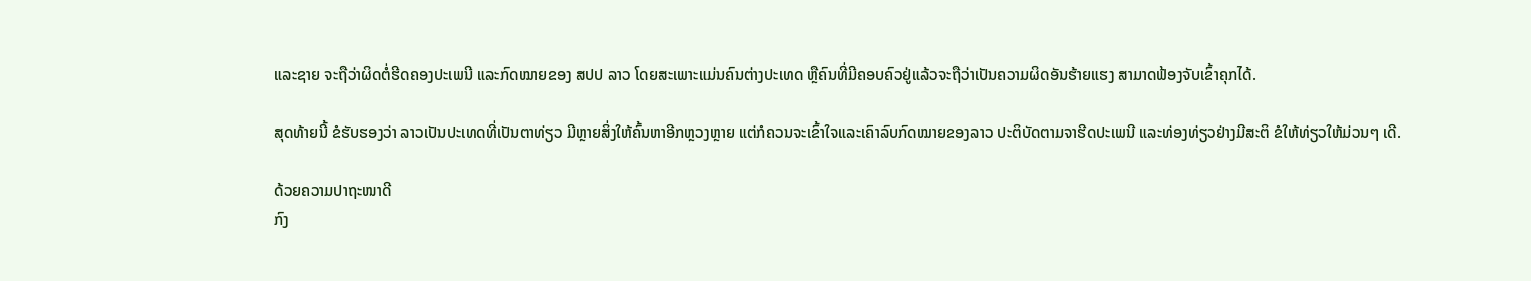ແລະຊາຍ ຈະຖືວ່າຜິດຕໍ່ຮີດຄອງປະເພນີ ແລະກົດໝາຍຂອງ ສປປ ລາວ ໂດຍສະເພາະແມ່ນຄົນຕ່າງປະເທດ ຫຼືຄົນທີ່ມີຄອບຄົວຢູ່ແລ້ວຈະຖືວ່າເປັນຄວາມຜິດອັນຮ້າຍແຮງ ສາມາດຟ້ອງຈັບເຂົ້າຄຸກໄດ້.

ສຸດທ້າຍນີ້ ຂໍຮັບຮອງວ່າ ລາວເປັນປະເທດທີ່ເປັນຕາທ່ຽວ ມີຫຼາຍສິ່ງໃຫ້ຄົ້ນຫາອີກຫຼວງຫຼາຍ ແຕ່ກໍຄວນຈະເຂົ້າໃຈແລະເຄົາລົບກົດໝາຍຂອງລາວ ປະຕິບັດຕາມຈາຮີດປະເພນີ ແລະທ່ອງທ່ຽວຢ່າງມີສະຕິ ຂໍໃຫ້ທ່ຽວໃຫ້ມ່ວນໆ ເດີ.

ດ້ວຍຄວາມປາຖະໜາດີ
ກົງ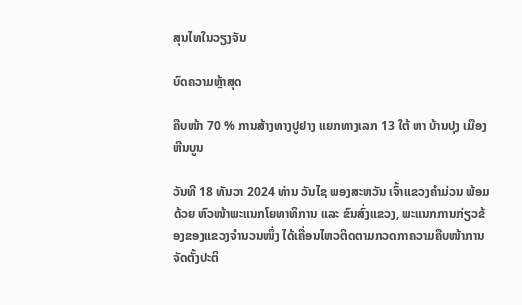ສຸນໄທໃນວຽງຈັນ

ບົດຄວາມຫຼ້າສຸດ

ຄືບໜ້າ 70 % ການສ້າງທາງປູຢາງ ແຍກທາງເລກ 13 ໃຕ້ ຫາ ບ້ານປຸງ ເມືອງຫີນບູນ

ວັນທີ 18 ທັນວາ 2024 ທ່ານ ວັນໄຊ ພອງສະຫວັນ ເຈົ້າແຂວງຄຳມ່ວນ ພ້ອມດ້ວຍ ຫົວໜ້າພະແນກໂຍທາທິການ ແລະ ຂົນສົ່ງແຂວງ, ພະແນກການກ່ຽວຂ້ອງຂອງແຂວງຈໍານວນໜຶ່ງ ໄດ້ເຄື່ອນໄຫວຕິດຕາມກວດກາຄວາມຄືບໜ້າການຈັດຕັ້ງປະຕິ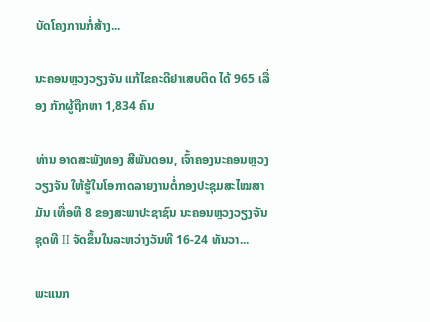ບັດໂຄງການກໍ່ສ້າງ...

ນະຄອນຫຼວງວຽງຈັນ ແກ້ໄຂຄະດີຢາເສບຕິດ ໄດ້ 965 ເລື່ອງ ກັກຜູ້ຖືກຫາ 1,834 ຄົນ

ທ່ານ ອາດສະພັງທອງ ສີພັນດອນ, ເຈົ້າຄອງນະຄອນຫຼວງວຽງຈັນ ໃຫ້ຮູ້ໃນໂອກາດລາຍງານຕໍ່ກອງປະຊຸມສະໄໝສາມັນ ເທື່ອທີ 8 ຂອງສະພາປະຊາຊົນ ນະຄອນຫຼວງວຽງຈັນ ຊຸດທີ II ຈັດຂຶ້ນໃນລະຫວ່າງວັນທີ 16-24 ທັນວາ...

ພະແນກ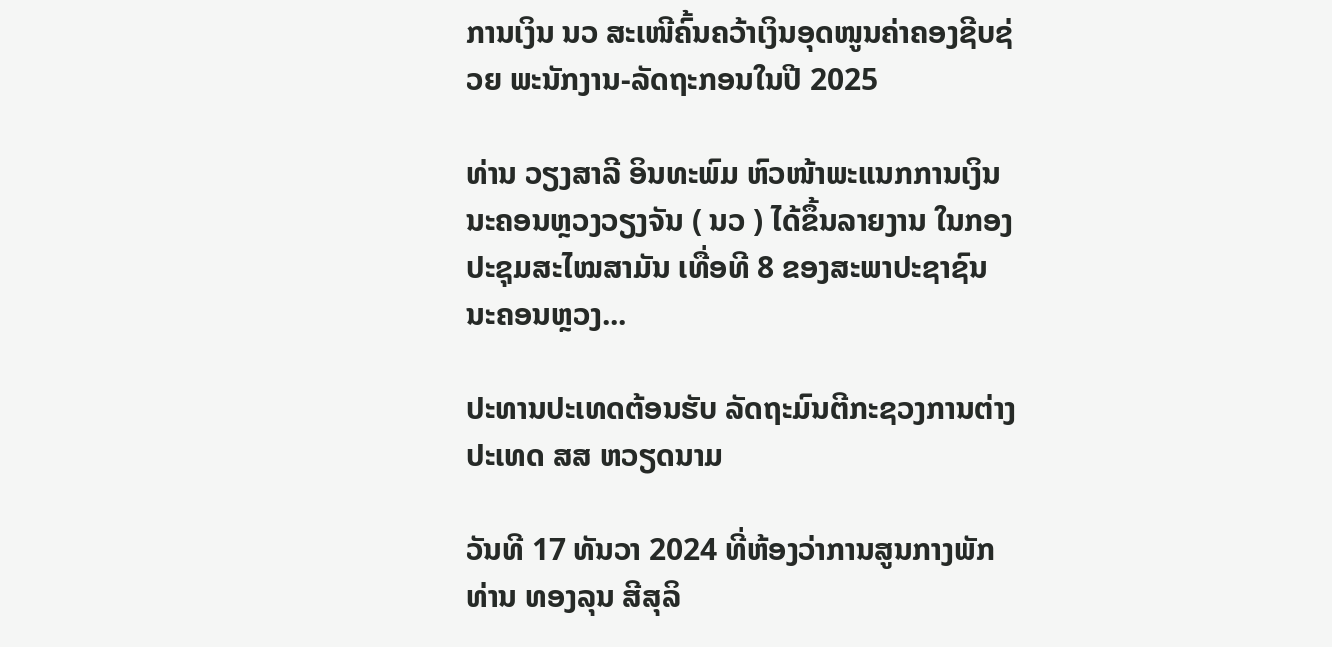ການເງິນ ນວ ສະເໜີຄົ້ນຄວ້າເງິນອຸດໜູນຄ່າຄອງຊີບຊ່ວຍ ພະນັກງານ-ລັດຖະກອນໃນປີ 2025

ທ່ານ ວຽງສາລີ ອິນທະພົມ ຫົວໜ້າພະແນກການເງິນ ນະຄອນຫຼວງວຽງຈັນ ( ນວ ) ໄດ້ຂຶ້ນລາຍງານ ໃນກອງປະຊຸມສະໄໝສາມັນ ເທື່ອທີ 8 ຂອງສະພາປະຊາຊົນ ນະຄອນຫຼວງ...

ປະທານປະເທດຕ້ອນຮັບ ລັດຖະມົນຕີກະຊວງການຕ່າງປະເທດ ສສ ຫວຽດນາມ

ວັນທີ 17 ທັນວາ 2024 ທີ່ຫ້ອງວ່າການສູນກາງພັກ ທ່ານ ທອງລຸນ ສີສຸລິ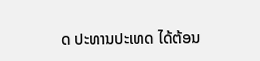ດ ປະທານປະເທດ ໄດ້ຕ້ອນ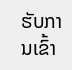ຮັບການເຂົ້າ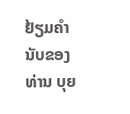ຢ້ຽມຄຳນັບຂອງ ທ່ານ ບຸຍ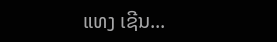ແທງ ເຊີນ...